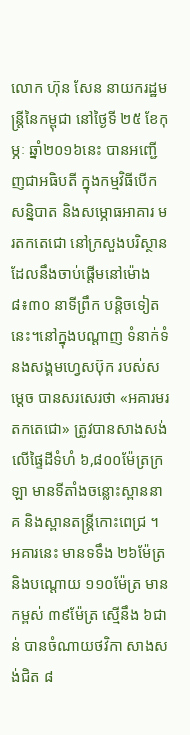លោក ហ៊ុន សែន នាយករដ្ឋមន្ត្រីនៃកម្ពុជា នៅថ្ងៃទី ២៥ ខែកុម្ភៈ ឆ្នាំ២០១៦នេះ បានអញ្ជើញជាអធិបតី ក្នុងកម្មវិធីបើកសន្និបាត និងសម្ភោធអាគារ មរតកតេជោ នៅក្រសួងបរិស្ថាន ដែលនឹងចាប់ផ្តើមនៅម៉ោង ៨៖៣០ នាទីព្រឹក បន្តិចទៀតនេះ។នៅក្នុងបណ្ដាញ ទំនាក់ទំនងសង្គមហ្វេសប៊ុក របស់សម្ដេច បានសរសេរថា «អគារមរតកតេជោ» ត្រូវបានសាងសង់លើផ្ទៃដីទំហំ ៦,៨០០ម៉ែត្រក្រឡា មានទីតាំងចន្លោះស្ពាននាគ និងស្ពានតន្ត្រីកោះពេជ្រ ។ អគារនេះ មានទទឹង ២៦ម៉ែត្រ និងបណ្តោយ ១១០ម៉ែត្រ មានកម្ពស់ ៣៩ម៉ែត្រ ស្មើនឹង ៦ជាន់ បានចំណាយថវិកា សាងសង់ជិត ៨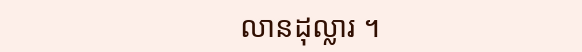លានដុល្លារ ។